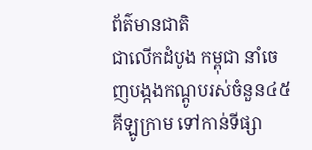ព័ត៌មានជាតិ
ជាលើកដំបូង កម្ពុជា នាំចេញបង្កងកណ្ដូបរស់ចំនួន៤៥គីឡូក្រាម ទៅកាន់ទីផ្សា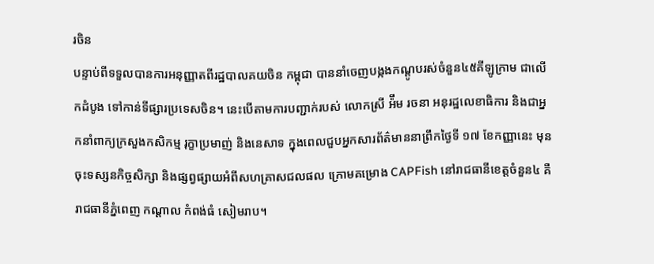រចិន
បន្ទាប់ពីទទួលបានការអនុញ្ញាតពីរដ្ឋបាលគយចិន កម្ពុជា បាននាំចេញបង្កងកណ្ដូបរស់ចំនួន៤៥គីឡូក្រាម ជាលើកដំបូង ទៅកាន់ទីផ្សារប្រទេសចិន។ នេះបើតាមការបញ្ជាក់របស់ លោកស្រី អ៉ឹម រចនា អនុរដ្ឋលេខាធិការ និងជាអ្នកនាំពាក្យក្រសួងកសិកម្ម រុក្ខាប្រមាញ់ និងនេសាទ ក្នុងពេលជួបអ្នកសារព័ត៌មាននាព្រឹកថ្ងៃទី ១៧ ខែកញ្ញានេះ មុនចុះទស្សនកិច្ចសិក្សា និងផ្សព្វផ្សាយអំពីសហគ្រាសជលផល ក្រោមគម្រោង CAPFish នៅរាជធានីខេត្តចំនួន៤ គឺ រាជធានីភ្នំពេញ កណ្ដាល កំពង់ធំ សៀមរាប។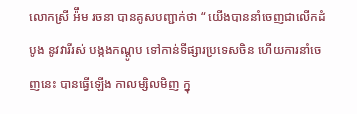លោកស្រី អ៉ឹម រចនា បានគូសបញ្ជាក់ថា “ យើងបាននាំចេញជាលើកដំបូង នូវវារីរស់ បង្កងកណ្ដូប ទៅកាន់ទីផ្សារប្រទេសចិន ហើយការនាំចេញនេះ បានធ្វើឡើង កាលម្សិលមិញ ក្នុ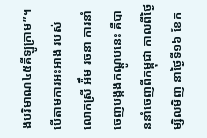ងបរិមាណ៤៥គីឡូក្រាម”។
បើតាមការអះអាង របស់លោកស្រី អ៉ឹម រចនា ការនាំចេញបង្កងកណ្ដូបនេះ គឺបាននាំចេញពីកម្ពុជា កាលពីថ្ងៃម្សិលមិញ នាថ្ងៃទី១៦ ខែក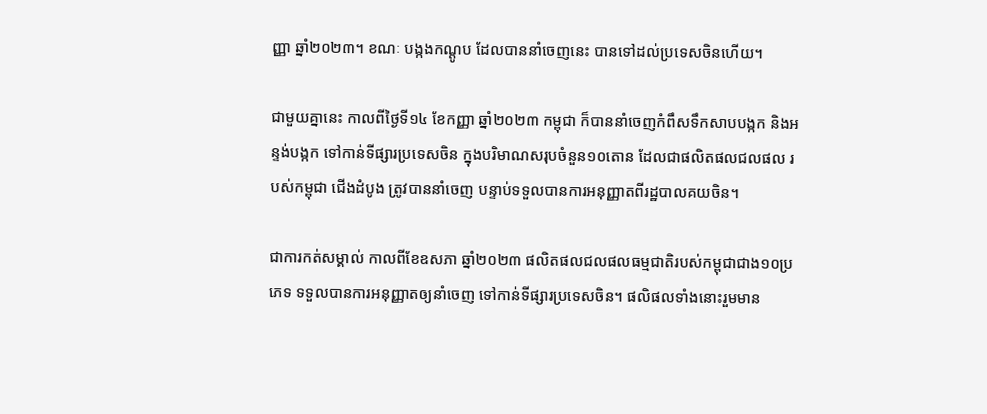ញ្ញា ឆ្នាំ២០២៣។ ខណៈ បង្កងកណ្តូប ដែលបាននាំចេញនេះ បានទៅដល់ប្រទេសចិនហើយ។

ជាមួយគ្នានេះ កាលពីថ្ងៃទី១៤ ខែកញ្ញា ឆ្នាំ២០២៣ កម្ពុជា ក៏បាននាំចេញកំពឹសទឹកសាបបង្កក និងអន្ទង់បង្កក ទៅកាន់ទីផ្សារប្រទេសចិន ក្នុងបរិមាណសរុបចំនួន១០តោន ដែលជាផលិតផលជលផល របស់កម្ពុជា ជើងដំបូង ត្រូវបាននាំចេញ បន្ទាប់ទទួលបានការអនុញ្ញាតពីរដ្ឋបាលគយចិន។

ជាការកត់សម្គាល់ កាលពីខែឧសភា ឆ្នាំ២០២៣ ផលិតផលជលផលធម្មជាតិរបស់កម្ពុជាជាង១០ប្រភេទ ទទួលបានការអនុញ្ញាតឲ្យនាំចេញ ទៅកាន់ទីផ្សារប្រទេសចិន។ ផលិផលទាំងនោះរួមមាន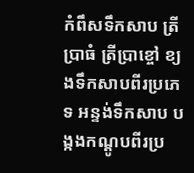កំពឹសទឹកសាប ត្រីប្រាធំ ត្រីប្រាខ្ចៅ ខ្យងទឹកសាបពីរប្រភេទ អន្ទង់ទឹកសាប បង្កងកណ្តូបពីរប្រ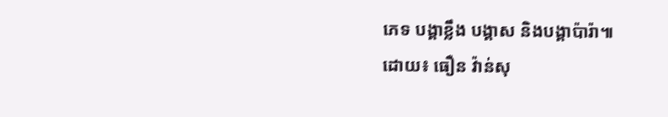ភេទ បង្គាខ្លឹង បង្គាស និងបង្គាប៉ារ៉ា៕
ដោយ៖ ធឿន វ៉ាន់សុ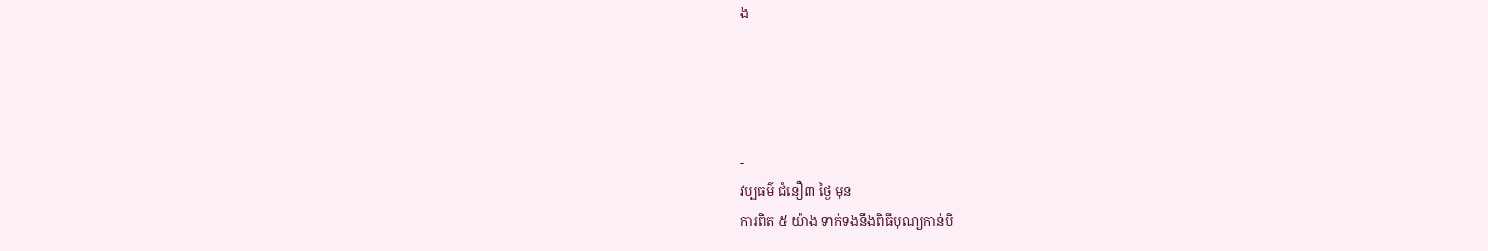ង




-
វប្បធម៌ ជំនឿ៣ ថ្ងៃ មុន
ការពិត ៥ យ៉ាង ទាក់ទងនឹងពិធីបុណ្យកាន់បិ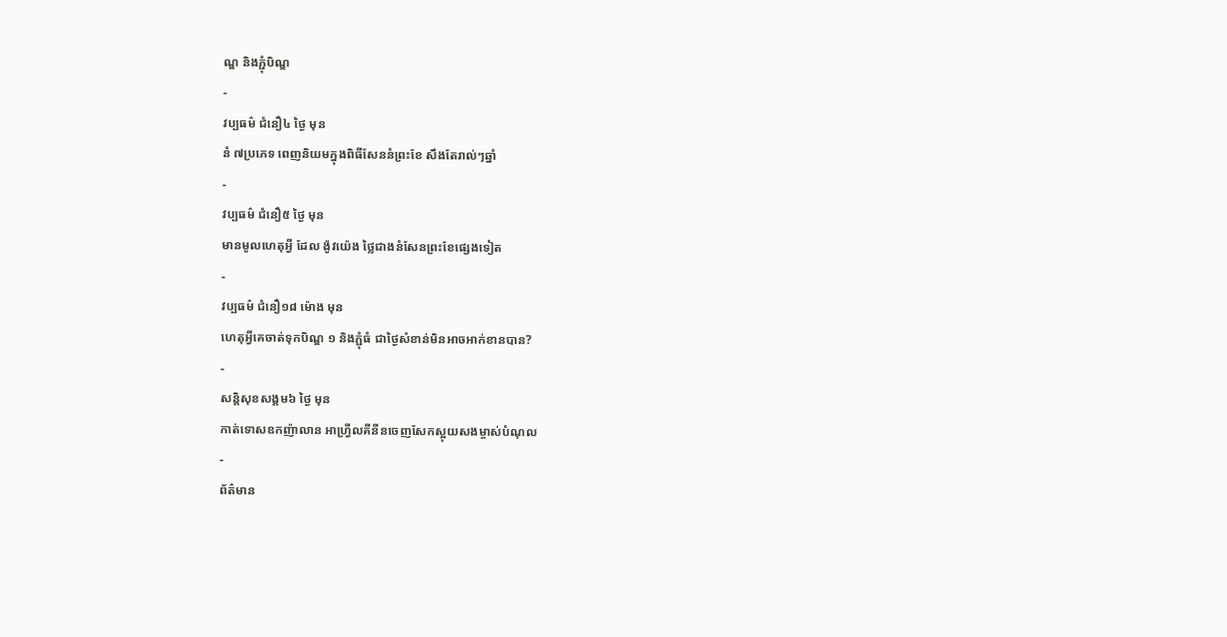ណ្ឌ និងភ្ជុំបិណ្ឌ
-
វប្បធម៌ ជំនឿ៤ ថ្ងៃ មុន
នំ ៧ប្រភេទ ពេញនិយមក្នុងពិធីសែននំព្រះខែ សឹងតែរាល់ៗឆ្នាំ
-
វប្បធម៌ ជំនឿ៥ ថ្ងៃ មុន
មានមូលហេតុអ្វី ដែល ង៉ូវយ៉េង ថ្លៃជាងនំសែនព្រះខែផ្សេងទៀត
-
វប្បធម៌ ជំនឿ១៨ ម៉ោង មុន
ហេតុអ្វីគេចាត់ទុកបិណ្ឌ ១ និងភ្ជុំធំ ជាថ្ងៃសំខាន់មិនអាចអាក់ខានបាន?
-
សន្តិសុខសង្គម៦ ថ្ងៃ មុន
កាត់ទោសឧកញ៉ាលាន អាហ្វ្រីលគីនីនចេញសែកស្អុយសងម្ចាស់បំណុល
-
ព័ត៌មាន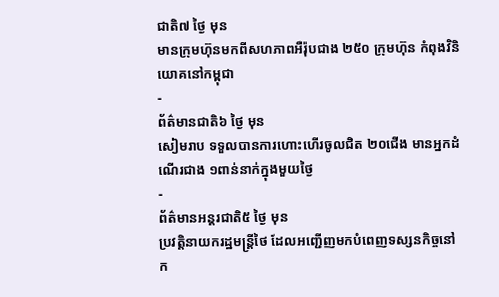ជាតិ៧ ថ្ងៃ មុន
មានក្រុមហ៊ុនមកពីសហភាពអឺរ៉ុបជាង ២៥០ ក្រុមហ៊ុន កំពុងវិនិយោគនៅកម្ពុជា
-
ព័ត៌មានជាតិ៦ ថ្ងៃ មុន
សៀមរាប ទទួលបានការហោះហើរចូលជិត ២០ជើង មានអ្នកដំណើរជាង ១ពាន់នាក់ក្នុងមួយថ្ងៃ
-
ព័ត៌មានអន្ដរជាតិ៥ ថ្ងៃ មុន
ប្រវត្តិនាយករដ្ឋមន្ត្រីថៃ ដែលអញ្ជើញមកបំពេញទស្សនកិច្ចនៅ ក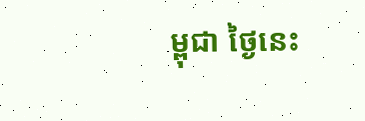ម្ពុជា ថ្ងៃនេះ